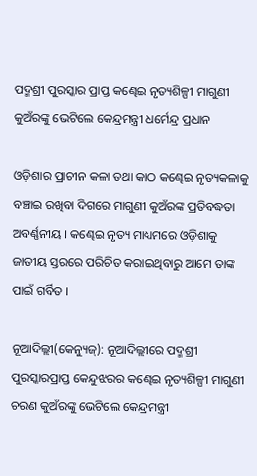ପଦ୍ମଶ୍ରୀ ପୁରସ୍କାର ପ୍ରାପ୍ତ କଣ୍ଢେଇ ନୃତ୍ୟଶିଳ୍ପୀ ମାଗୁଣୀ କୁଅଁରଙ୍କୁ ଭେଟିଲେ କେନ୍ଦ୍ରମନ୍ତ୍ରୀ ଧର୍ମେନ୍ଦ୍ର ପ୍ରଧାନ

ଓଡ଼ିଶାର ପ୍ରାଚୀନ କଳା ତଥା କାଠ କଣ୍ଢେଇ ନୃତ୍ୟକଳାକୁ ବଞ୍ଚାଇ ରଖିବା ଦିଗରେ ମାଗୁଣୀ କୁଅଁରଙ୍କ ପ୍ରତିବଦ୍ଧତା ଅବର୍ଣ୍ଣନୀୟ । କଣ୍ଢେଇ ନୃତ୍ୟ ମାଧ୍ୟମରେ ଓଡ଼ିଶାକୁ ଜାତୀୟ ସ୍ତରରେ ପରିଚିତ କରାଇଥିବାରୁ ଆମେ ତାଙ୍କ ପାଇଁ ଗର୍ବିତ ।

ନୂଆଦିଲ୍ଲୀ(କେନ୍ୟୁଜ୍): ନୂଆଦିଲ୍ଲୀରେ ପଦ୍ମଶ୍ରୀ ପୁରସ୍କାରପ୍ରାପ୍ତ କେନ୍ଦୁଝରର କଣ୍ଢେଇ ନୃତ୍ୟଶିଳ୍ପୀ ମାଗୁଣୀ ଚରଣ କୁଅଁରଙ୍କୁ ଭେଟିଲେ କେନ୍ଦ୍ରମନ୍ତ୍ରୀ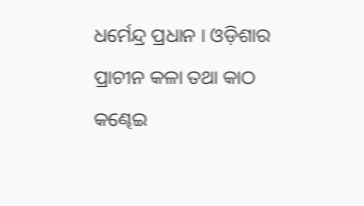ଧର୍ମେନ୍ଦ୍ର ପ୍ରଧାନ । ଓଡ଼ିଶାର ପ୍ରାଚୀନ କଳା ତଥା କାଠ କଣ୍ଢେଇ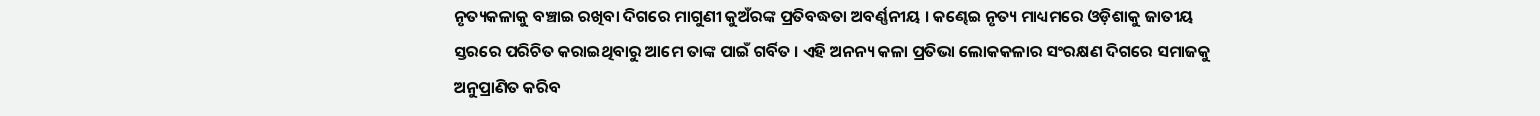ନୃତ୍ୟକଳାକୁ ବଞ୍ଚାଇ ରଖିବା ଦିଗରେ ମାଗୁଣୀ କୁଅଁରଙ୍କ ପ୍ରତିବଦ୍ଧତା ଅବର୍ଣ୍ଣନୀୟ । କଣ୍ଢେଇ ନୃତ୍ୟ ମାଧ୍ୟମରେ ଓଡ଼ିଶାକୁ ଜାତୀୟ ସ୍ତରରେ ପରିଚିତ କରାଇଥିବାରୁ ଆମେ ତାଙ୍କ ପାଇଁ ଗର୍ବିତ । ଏହି ଅନନ୍ୟ କଳା ପ୍ରତିଭା ଲୋକକଳାର ସଂରକ୍ଷଣ ଦିଗରେ ସମାଜକୁ ଅନୁପ୍ରାଣିତ କରିବ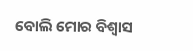ବୋଲି ମୋର ବିଶ୍ୱାସ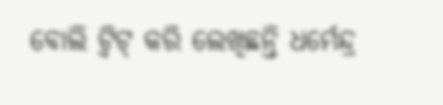ବୋଲି ଟ୍ଵିଟ୍‌ କରି ଲେଖିଛନ୍ତି ଧର୍ମେନ୍ଦ୍ର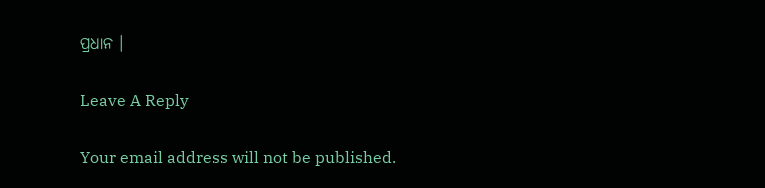ପ୍ରଧାନ ।

Leave A Reply

Your email address will not be published.